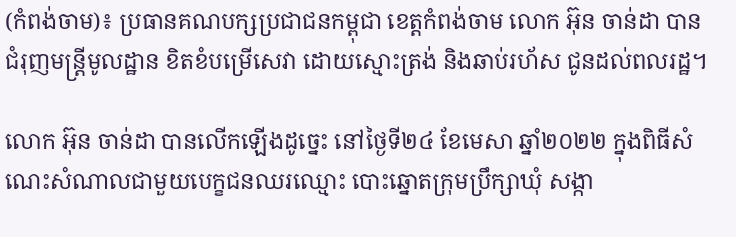(កំពង់ចាម)៖ ប្រធានគណបក្សប្រជាជនកម្ពុជា ខេត្តកំពង់ចាម លោក អ៊ុន ចាន់ដា បានជំរុញមន្ត្រីមូលដ្ឋាន ខិតខំបម្រើសេវា ដោយស្មោះត្រង់ និងឆាប់រហ័ស ជូនដល់ពលរដ្ឋ។

លោក អ៊ុន ចាន់ដា បានលើកឡើងដូច្នេះ នៅថ្ងៃទី២៤ ខែមេសា ឆ្នាំ២០២២ ក្នុងពិធីសំណេះសំណាលជាមួយបេក្ខជនឈរឈ្មោះ បោះឆ្នោតក្រុមប្រឹក្សាឃុំ សង្កា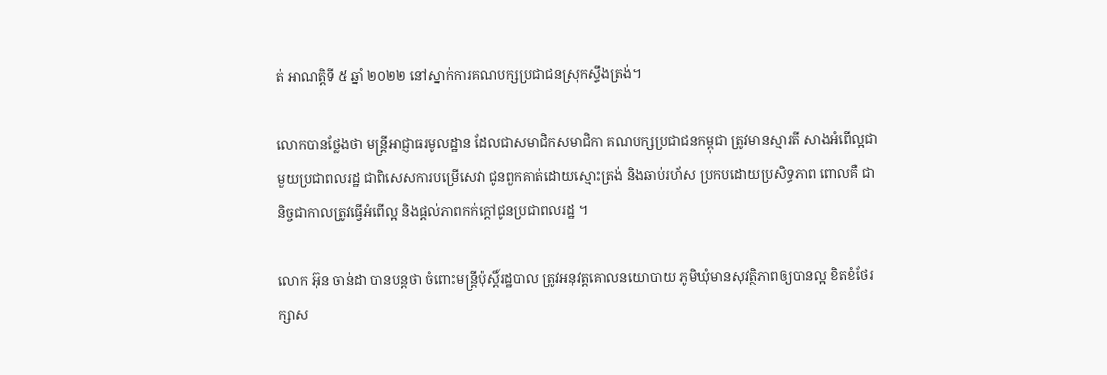ត់ អាណត្ដិទី ៥ ឆ្នាំ ២០២២ នៅស្នាក់ការគណបក្សប្រជាជនស្រុកស្ទឹងត្រង់។

លោកបានថ្លែងថា មន្ត្រីអាជ្ញាធរមូលដ្ឋាន ដែលជាសមាជិកសមាជិកា គណបក្សប្រជាជនកម្ពុជា ត្រូវមានស្មារតី សាងអំពើល្អជាមួយប្រជាពលរដ្ឋ ជាពិសេសការបម្រើសេវា ជូនពួកគាត់ដោយស្មោះត្រង់ និងឆាប់រហ័ស ប្រកបដោយប្រសិទ្ធភាព ពោលគឺ ជានិច្ចជាកាលត្រូវធ្វើអំពើល្អ និងផ្ដល់ភាពកក់ក្តៅជូនប្រជាពលរដ្ឋ ។

លោក អ៊ុន ចាន់ដា បានបន្តថា ចំពោះមន្ត្រីប៉ុស្តិ៍រដ្ឋបាល ត្រូវអនុវត្តគោលនយោបាយ ភូមិឃុំមានសុវត្ថិភាពឲ្យបានល្អ ខិតខំថែរក្សាស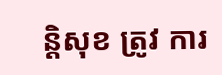ន្តិសុខ ត្រូវ ការ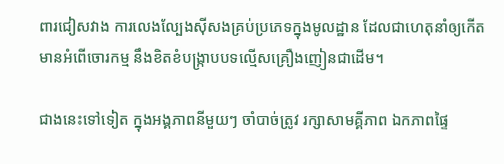ពារជៀសវាង ការលេងល្បែងស៊ីសងគ្រប់ប្រភេទក្នុងមូលដ្ឋាន ដែលជាហេតុនាំឲ្យកើតមានអំពើចោរកម្ម នឹងខិតខំបង្ក្រាបបទល្មើសគ្រឿងញៀនជាដើម។

ជាងនេះទៅទៀត ក្នុងអង្គភាពនីមួយៗ ចាំបាច់ត្រូវ រក្សាសាមគ្គីភាព ឯកភាពផ្ទៃ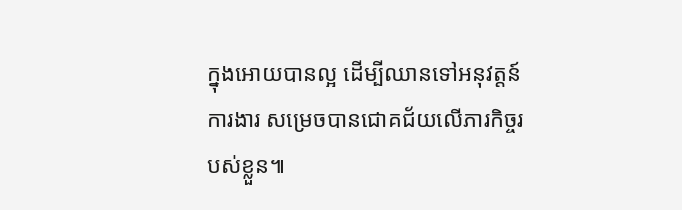ក្នុងអោយបានល្អ ដើម្បីឈានទៅអនុវត្តន៍ការងារ សម្រេចបានជោគជ័យលើភារកិច្ចរបស់ខ្លួន៕